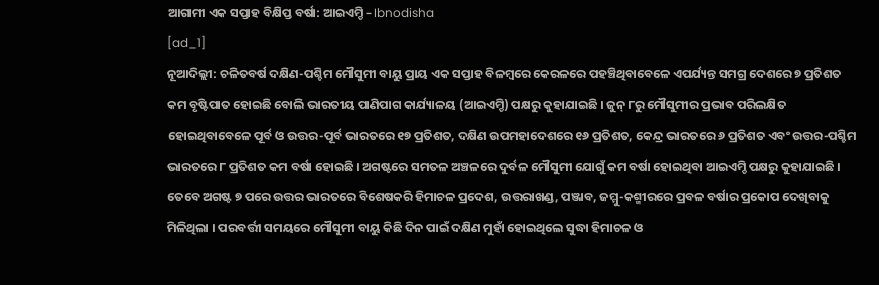ଆଗାମୀ ଏକ ସପ୍ତାହ ବିକ୍ଷିପ୍ତ ବର୍ଷା: ଆଇଏମ୍ଡି – Ibnodisha
[ad_1]
ନୂଆଦିଲ୍ଲୀ: ଚଳିତବର୍ଷ ଦକ୍ଷିଣ-ପଶ୍ଚିମ ମୌସୁମୀ ବାୟୁ ପ୍ରାୟ ଏକ ସପ୍ତାହ ବିଳମ୍ବରେ କେରଳରେ ପହଞ୍ଚିଥିବାବେଳେ ଏପର୍ଯ୍ୟନ୍ତ ସମଗ୍ର ଦେଶରେ ୭ ପ୍ରତିଶତ କମ ବୃଷ୍ଟିପାତ ହୋଇଛି ବୋଲି ଭାରତୀୟ ପାଣିପାଗ କାର୍ଯ୍ୟାଳୟ (ଆଇଏମ୍ଡି) ପକ୍ଷରୁ କୁହାଯାଇଛି । ଜୁନ୍ ୮ରୁ ମୌସୁମୀର ପ୍ରଭାବ ପରିଲକ୍ଷିତ ହୋଇଥିବାବେଳେ ପୂର୍ବ ଓ ଉତ୍ତର-ପୂର୍ବ ଭାରତରେ ୧୭ ପ୍ରତିଶତ, ଦକ୍ଷିଣ ଉପମହାଦେଶରେ ୧୬ ପ୍ରତିଶତ, କେନ୍ଦ୍ର ଭାରତରେ ୬ ପ୍ରତିଶତ ଏବଂ ଉତ୍ତର-ପଶ୍ଚିମ ଭାରତରେ ୮ ପ୍ରତିଶତ କମ ବର୍ଷା ହୋଇଛି । ଅଗଷ୍ଟରେ ସମତଳ ଅଞ୍ଚଳରେ ଦୁର୍ବଳ ମୌସୁମୀ ଯୋଗୁଁ କମ ବର୍ଷା ହୋଇଥିବା ଆଇଏମ୍ଡି ପକ୍ଷରୁ କୁହାଯାଇଛି ।
ତେବେ ଅଗଷ୍ଟ ୭ ପରେ ଉତ୍ତର ଭାରତରେ ବିଶେଷକରି ହିମାଚଳ ପ୍ରଦେଶ, ଉତ୍ତରାଖଣ୍ଡ, ପଞ୍ଜାବ, ଜମ୍ମୁ-କଶ୍ମୀରରେ ପ୍ରବଳ ବର୍ଷାର ପ୍ରକୋପ ଦେଖିବାକୁ ମିଳିଥିଲା । ପରବର୍ତ୍ତୀ ସମୟରେ ମୌସୁମୀ ବାୟୁ କିଛି ଦିନ ପାଇଁ ଦକ୍ଷିଣ ମୁହାଁ ହୋଇଥିଲେ ସୁଦ୍ଧା ହିମାଚଳ ଓ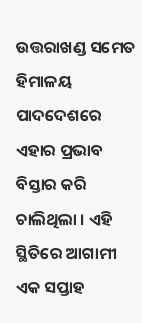ଉତ୍ତରାଖଣ୍ଡ ସମେତ ହିମାଳୟ ପାଦଦେଶରେ ଏହାର ପ୍ରଭାବ ବିସ୍ତାର କରି ଚାଲିଥିଲା । ଏହି ସ୍ଥିତିରେ ଆଗାମୀ ଏକ ସପ୍ତାହ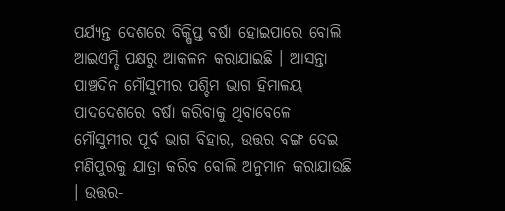ପର୍ଯ୍ୟନ୍ତ ଦେଶରେ ବିକ୍ଷିପ୍ତ ବର୍ଷା ହୋଇପାରେ ବୋଲି ଆଇଏମ୍ଡି ପକ୍ଷରୁ ଆକଳନ କରାଯାଇଛି । ଆସନ୍ତା ପାଞ୍ଚଦିନ ମୌସୁମୀର ପଶ୍ଚିମ ଭାଗ ହିମାଳୟ ପାଦଦେଶରେ ବର୍ଷା କରିବାକୁ ଥିବାବେଳେ ମୌସୁମୀର ପୂର୍ବ ଭାଗ ବିହାର, ଉତ୍ତର ବଙ୍ଗ ଦେଇ ମଣିପୁରକୁ ଯାତ୍ରା କରିବ ବୋଲି ଅନୁମାନ କରାଯାଉଛି । ଉତ୍ତର-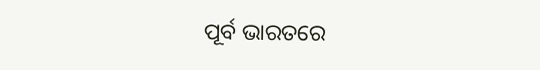ପୂର୍ବ ଭାରତରେ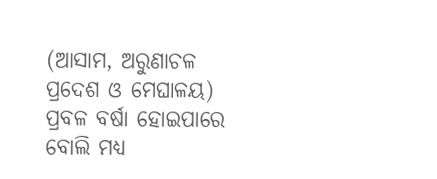(ଆସାମ, ଅରୁଣାଚଳ ପ୍ରଦେଶ ଓ ମେଘାଳୟ) ପ୍ରବଳ ବର୍ଷା ହୋଇପାରେ ବୋଲି ମଧ୍ୟ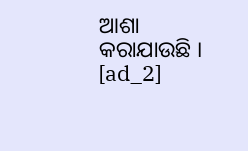ଆଶା କରାଯାଉଛି ।
[ad_2]